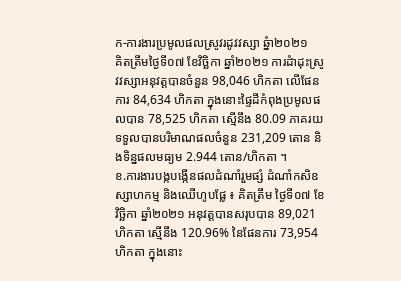ក-ការងារប្រមូលផលស្រូវរដូវវស្សា ឆ្នំា២០២១
គិតត្រឹមថ្ងៃទី០៧ ខែវិច្ឆិកា ឆ្នាំ២០២១ ការដំាដុះស្រូវវស្សាអនុវត្តបានចំនួន 98,046 ហិកតា លើផែនការ 84,634 ហិកតា ក្នុងនោះផ្ទៃដីកំពុងប្រមូលផលបាន 78,525 ហិកតា ស្មើនឹង 80.09 ភាគរយ ទទួលបានបរិមាណផលចំនួន 231,209 តោន និងទិន្នផលមធ្យម 2.944 តោន/ហិកតា ។
ខ.ការងារបង្កបង្កើនផលដំណាំរួមផ្សំ ដំណាំកសិឧស្សាហកម្ម និងឈើហូបផ្លែ ៖ គិតត្រឹម ថ្ងៃទី០៧ ខែវិច្ឆិកា ឆ្នាំ២០២១ អនុវត្តបានសរុបបាន 89,021 ហិកតា ស្មើនឹង 120.96% នៃផែនការ 73,954 ហិកតា ក្នុងនោះ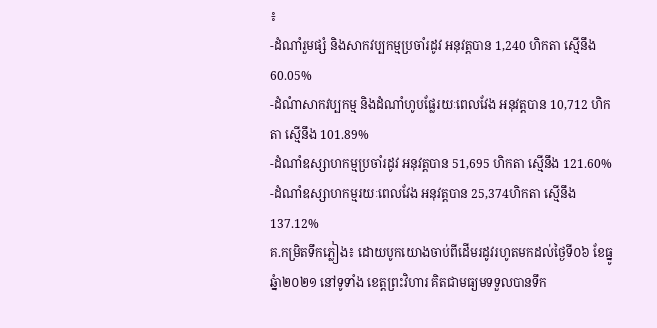៖
-ដំណាំរួមផ្សំ និងសាកវប្បកម្មប្រចាំរដូវ អនុវត្តបាន 1,240 ហិកតា ស្មើនឹង 60.05%
-ដំណំាសាកវប្បកម្ម និងដំណាំហូបផ្លែរយៈពេលវែង អនុវត្តបាន 10,712 ហិកតា ស្មើនឹង 101.89%
-ដំណាំឧស្សាហកម្មប្រចាំរដូវ អនុវត្តបាន 51,695 ហិកតា ស្មើនឹង 121.60%
-ដំណាំឧស្សាហកម្មរយៈពេលវែង អនុវត្តបាន 25,374ហិកតា ស្មើនឹង 137.12%
គ.កម្រិតទឹកភ្លៀង៖ ដោយបូកយោងចាប់ពីដើមរដូវរហូតមកដល់ថ្ងៃទី០៦ ខែធ្នូ ឆ្នំា២០២១ នៅទូទាំង ខេត្តព្រះវិហារ គិតជាមធ្យមទទួលបានទឹក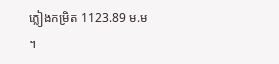ភ្លៀងកម្រិត 1123.89 ម.ម ។